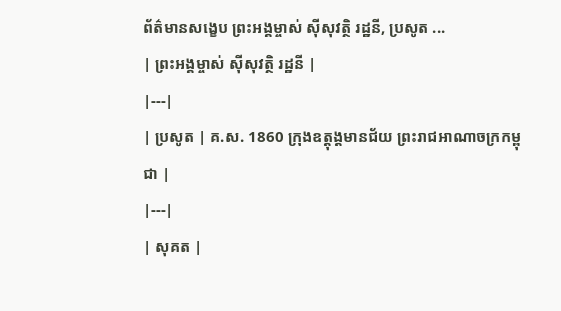ព័ត៌មានសង្ខេប ព្រះអង្គម្ចាស់ ស៊ីសុវត្ថិ រដ្ឋនី, ប្រសូត ...
| ព្រះអង្គម្ចាស់ ស៊ីសុវត្ថិ រដ្ឋនី |
|---|
| ប្រសូត | គ.ស. 1860 ក្រុងឧត្តុង្តមានជ័យ ព្រះរាជអាណាចក្រកម្ពុជា |
|---|
| សុគត |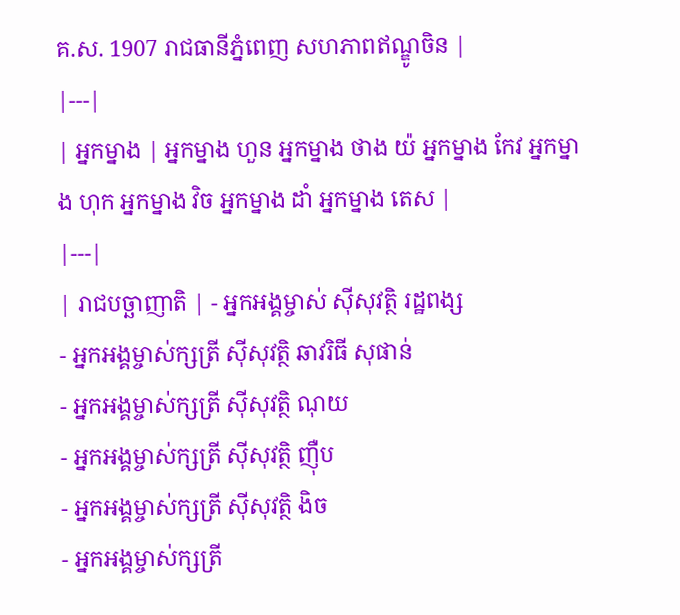គ.ស. 1907 រាជធានីភ្នំពេញ សហភាពឥណ្ឌូចិន |
|---|
| អ្នកម្នាង | អ្នកម្នាង ហួន អ្នកម្នាង ថាង យ៉ អ្នកម្នាង កែវ អ្នកម្នាង ហុក អ្នកម្នាង វិច អ្នកម្នាង ដាំ អ្នកម្នាង តេស |
|---|
| រាជបច្ឆាញាតិ | - អ្នកអង្គម្ចាស់ ស៊ីសុវត្ថិ រដ្ឋពង្ស
- អ្នកអង្គម្ចាស់ក្សត្រី ស៊ីសុវត្ថិ ឆាវរិធី សុផាន់
- អ្នកអង្គម្ចាស់ក្សត្រី ស៊ីសុវត្ថិ ណុយ
- អ្នកអង្គម្ចាស់ក្សត្រី ស៊ីសុវត្ថិ ញ៉ឺប
- អ្នកអង្គម្ចាស់ក្សត្រី ស៊ីសុវត្ថិ ងិច
- អ្នកអង្គម្ចាស់ក្សត្រី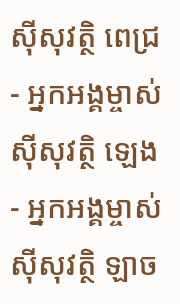ស៊ីសុវត្ថិ ពេជ្រ
- អ្នកអង្គម្ចាស់ ស៊ីសុវត្ថិ ឡេង
- អ្នកអង្គម្ចាស់ ស៊ីសុវត្ថិ ឡាច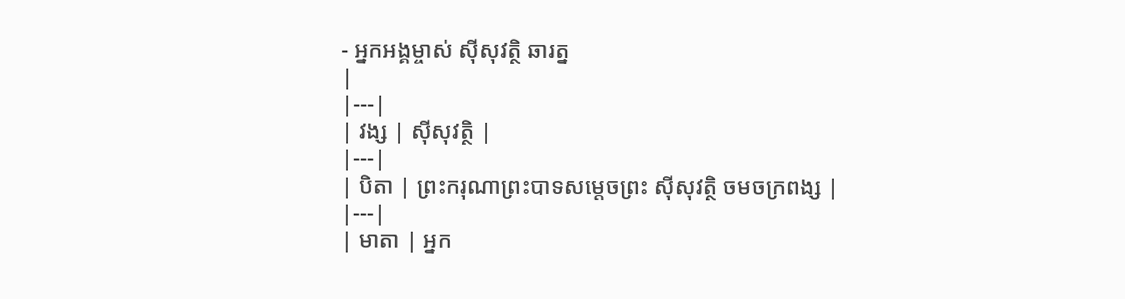- អ្នកអង្គម្ចាស់ ស៊ីសុវត្ថិ ឆារត្ន
|
|---|
| វង្ស | ស៊ីសុវត្ថិ |
|---|
| បិតា | ព្រះករុណាព្រះបាទសម្តេចព្រះ ស៊ីសុវត្ថិ ចមចក្រពង្ស |
|---|
| មាតា | អ្នក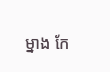ម្នាង កែ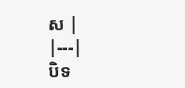ស |
|---|
បិទ